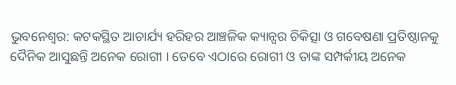ଭୁବନେଶ୍ବର: କଟକସ୍ଥିତ ଆଚାର୍ଯ୍ୟ ହରିହର ଆଞ୍ଚଳିକ କ୍ୟାନ୍ସର ଚିକିତ୍ସା ଓ ଗବେଷଣା ପ୍ରତିଷ୍ଠାନକୁ ଦୈନିକ ଆସୁଛନ୍ତି ଅନେକ ରୋଗୀ । ତେବେ ଏଠାରେ ରୋଗୀ ଓ ତାଙ୍କ ସମ୍ପର୍କୀୟ ଅନେକ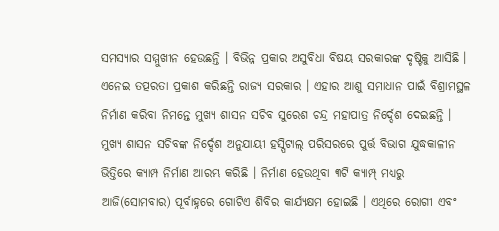ସମସ୍ୟାର ସମ୍ମୁଖୀନ ହେଉଛନ୍ତି । ବିଭିନ୍ନ ପ୍ରକାର ଅସୁବିଧା ବିଷୟ ସରକାରଙ୍କ ଦୃଷ୍ଟିକୁ ଆସିଛି । ଏନେଇ ତତ୍ପରତା ପ୍ରକାଶ କରିଛନ୍ତି ରାଜ୍ୟ ସରକାର । ଏହାର ଆଶୁ ସମାଧାନ ପାଇଁ ବିଶ୍ରାମସ୍ଥଳ ନିର୍ମାଣ କରିବା ନିମନ୍ତେ ମୁଖ୍ୟ ଶାସନ ସଚିବ ସୁରେଶ ଚନ୍ଦ୍ର ମହାପାତ୍ର ନିର୍ଦ୍ଦେଶ ଦେଇଛନ୍ତି ।
ମୁଖ୍ୟ ଶାସନ ସଚିବଙ୍କ ନିର୍ଦ୍ଦେଶ ଅନୁଯାୟୀ ହସ୍ପିଟାଲ୍ ପରିସରରେ ପୁର୍ତ୍ତ ବିଭାଗ ଯୁଦ୍ଧକାଳୀନ ଭିତ୍ତିରେ କ୍ୟାମ୍ପ ନିର୍ମାଣ ଆରମ୍ଭ କରିଛି । ନିର୍ମାଣ ହେଉଥିବା ୩ଟି କ୍ୟାମ୍ପ୍ ମଧ୍ୟରୁ ଆଜି(ସୋମବାର) ପୂର୍ବାହ୍ନରେ ଗୋଟିଏ ଶିବିର କାର୍ଯ୍ୟକ୍ଷମ ହୋଇଛି । ଏଥିରେ ରୋଗୀ ଏବଂ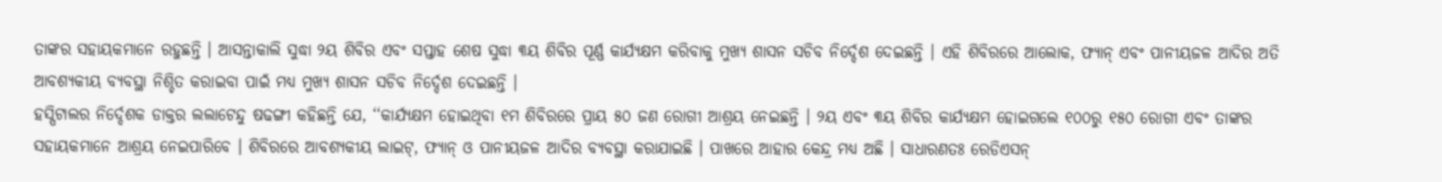ତାଙ୍କର ସହାୟକମାନେ ରହୁଛନ୍ତି । ଆସନ୍ତାକାଲି ସୁଦ୍ଧା ୨ୟ ଶିବିର ଏବଂ ସପ୍ତାହ ଶେଷ ସୁଦ୍ଧା ୩ୟ ଶିବିର ପୂର୍ଣ୍ଣ କାର୍ଯ୍ୟକ୍ଷମ କରିବାକୁ ମୁଖ୍ୟ ଶାସନ ସଚିବ ନିର୍ଦ୍ଦେଶ ଦେଇଛନ୍ତି । ଏହି ଶିବିରରେ ଆଲୋକ, ଫ୍ୟାନ୍ ଏବଂ ପାନୀୟଜଳ ଆଦିର ଅତି ଆବଶ୍ୟକୀୟ ବ୍ୟବସ୍ଥା ନିଶ୍ଚିତ କରାଇବା ପାଇଁ ମଧ୍ୟ ମୁଖ୍ୟ ଶାସନ ସଚିବ ନିର୍ଦ୍ଦେଶ ଦେଇଛନ୍ତି ।
ହସ୍ପିଟାଲର ନିର୍ଦ୍ଦେଶକ ଡାକ୍ତର ଲଲାଟେନ୍ଦୁ ଷଢଙ୍ଗୀ କହିଛନ୍ତି ଯେ, ‘‘କାର୍ଯ୍ୟକ୍ଷମ ହୋଇଥିବା ୧ମ ଶିବିରରେ ପ୍ରାୟ ୫୦ ଜଣ ରୋଗୀ ଆଶ୍ରୟ ନେଇଛନ୍ତି । ୨ୟ ଏବଂ ୩ୟ ଶିବିର କାର୍ଯ୍ୟକ୍ଷମ ହୋଇଗଲେ ୧୦୦ରୁ ୧୫୦ ରୋଗୀ ଏବଂ ତାଙ୍କର ସହାୟକମାନେ ଆଶ୍ରୟ ନେଇପାରିବେ । ଶିବିରରେ ଆବଶ୍ୟକୀୟ ଲାଇଟ୍, ଫ୍ୟାନ୍ ଓ ପାନୀୟଜଳ ଆଦିର ବ୍ୟବସ୍ଥା କରାଯାଇଛି । ପାଖରେ ଆହାର କେନ୍ଦ୍ର ମଧ୍ୟ ଅଛି । ସାଧାରଣତଃ ରେଡିଏସନ୍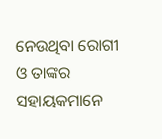ନେଉଥିବା ରୋଗୀ ଓ ତାଙ୍କର ସହାୟକମାନେ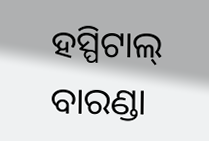ହସ୍ପିଟାଲ୍ ବାରଣ୍ଡା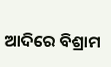ଆଦିରେ ବିଶ୍ରାମ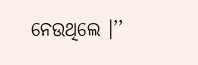ନେଉଥିଲେ ।’’